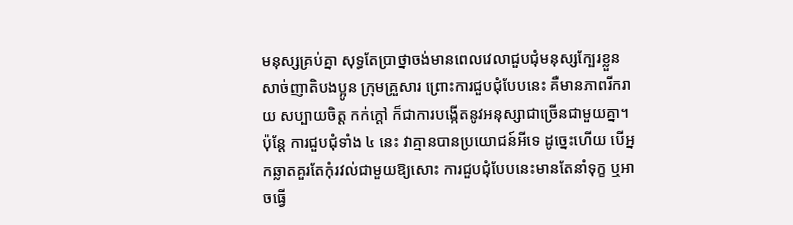មនុស្សគ្រប់គ្នា សុទ្ធតែប្រាថ្នាចង់មានពេលវេលាជួបជុំមនុស្សក្បែរខ្លួន សាច់ញាតិបងប្អូន ក្រុមគ្រួសារ ព្រោះការជួបជុំបែបនេះ គឺមានភាពរីករាយ សប្បាយចិត្ត កក់ក្ដៅ ក៏ជាការបង្កើតនូវអនុស្សាជាច្រើនជាមួយគ្នា។ ប៉ុន្តែ ការជួបជុំទាំង ៤ នេះ វាគ្មានបានប្រយោជន៍អីទេ ដូច្នេះហើយ បើអ្នកឆ្លាតគួរតែកុំរវល់ជាមួយឱ្យសោះ ការជួបជុំបែបនេះមានតែនាំទុក្ខ ឬអាចធ្វើ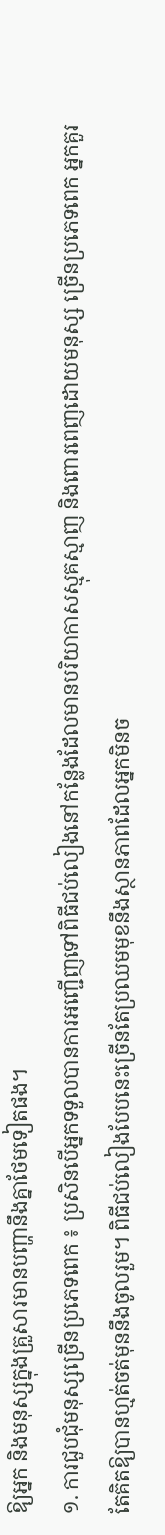ឱ្យអ្នក និងមនុស្សក្នុងគ្រួសារមានបញ្ហានឹងគ្នាថែមទៀតផង។
១. ការជួបជុំមនុស្សច្រើនប្រភេទពេក ៖ ប្រសិនបើអ្នកទទួលបានការអញ្ជើញទៅពិធីជប់លៀងនៅកន្លែងដែលមានបរិយាកាសស្មុគស្មាញ និងពោរពេញដោយមនុស្ស ច្រើនប្រភេទពេក អ្នកគួរតែគិតឱ្យបានហ្មត់ចត់មុននឹងចូលរួម។ ពិធីជប់លៀងបែបនេះច្រើនតែប្រឈមមុខនឹងស្ថានភាពដែលអ្នកមិនច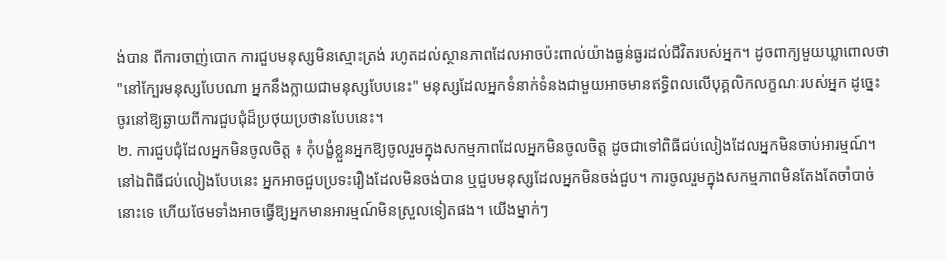ង់បាន ពីការចាញ់បោក ការជួបមនុស្សមិនស្មោះត្រង់ រហូតដល់ស្ថានភាពដែលអាចប៉ះពាល់យ៉ាងធ្ងន់ធ្ងរដល់ជីវិតរបស់អ្នក។ ដូចពាក្យមួយឃ្លាពោលថា "នៅក្បែរមនុស្សបែបណា អ្នកនឹងក្លាយជាមនុស្សបែបនេះ" មនុស្សដែលអ្នកទំនាក់ទំនងជាមួយអាចមានឥទ្ធិពលលើបុគ្គលិកលក្ខណៈរបស់អ្នក ដូច្នេះ ចូរនៅឱ្យឆ្ងាយពីការជួបជុំដ៏ប្រថុយប្រថានបែបនេះ។
២. ការជួបជុំដែលអ្នកមិនចូលចិត្ត ៖ កុំបង្ខំខ្លួនអ្នកឱ្យចូលរួមក្នុងសកម្មភាពដែលអ្នកមិនចូលចិត្ត ដូចជាទៅពិធីជប់លៀងដែលអ្នកមិនចាប់អារម្មណ៍។ នៅឯពិធីជប់លៀងបែបនេះ អ្នកអាចជួបប្រទះរឿងដែលមិនចង់បាន ឬជួបមនុស្សដែលអ្នកមិនចង់ជួប។ ការចូលរួមក្នុងសកម្មភាពមិនតែងតែចាំបាច់នោះទេ ហើយថែមទាំងអាចធ្វើឱ្យអ្នកមានអារម្មណ៍មិនស្រួលទៀតផង។ យើងម្នាក់ៗ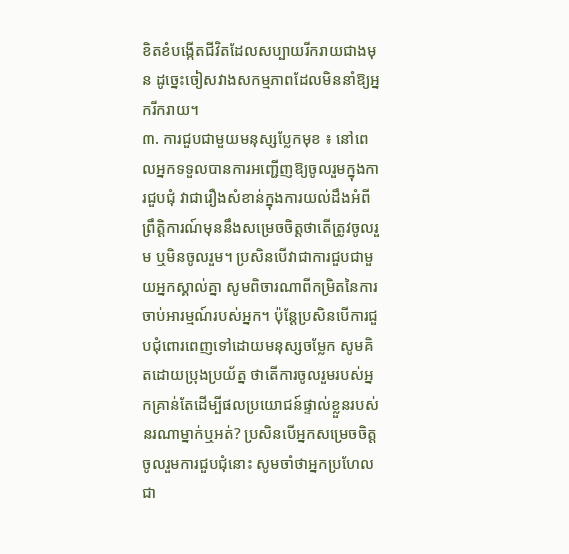ខិតខំបង្កើតជីវិតដែលសប្បាយរីករាយជាងមុន ដូច្នេះចៀសវាងសកម្មភាពដែលមិននាំឱ្យអ្នករីករាយ។
៣. ការជួបជាមួយមនុស្សប្លែកមុខ ៖ នៅពេលអ្នកទទួលបានការអញ្ជើញឱ្យចូលរួមក្នុងការជួបជុំ វាជារឿងសំខាន់ក្នុងការយល់ដឹងអំពីព្រឹត្តិការណ៍មុននឹងសម្រេចចិត្តថាតើត្រូវចូលរួម ឬមិនចូលរួម។ ប្រសិនបើវាជាការជួបជាមួយអ្នកស្គាល់គ្នា សូមពិចារណាពីកម្រិតនៃការចាប់អារម្មណ៍របស់អ្នក។ ប៉ុន្តែប្រសិនបើការជួបជុំពោរពេញទៅដោយមនុស្សចម្លែក សូមគិតដោយប្រុងប្រយ័ត្ន ថាតើការចូលរួមរបស់អ្នកគ្រាន់តែដើម្បីផលប្រយោជន៍ផ្ទាល់ខ្លួនរបស់នរណាម្នាក់ឬអត់? ប្រសិនបើអ្នកសម្រេចចិត្តចូលរួមការជួបជុំនោះ សូមចាំថាអ្នកប្រហែលជា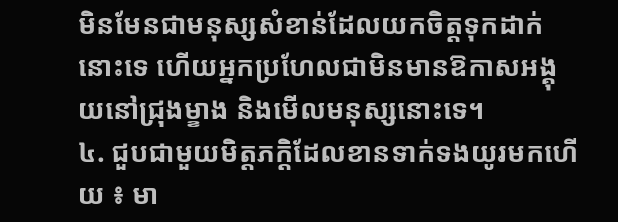មិនមែនជាមនុស្សសំខាន់ដែលយកចិត្តទុកដាក់នោះទេ ហើយអ្នកប្រហែលជាមិនមានឱកាសអង្គុយនៅជ្រុងម្ខាង និងមើលមនុស្សនោះទេ។
៤. ជួបជាមួយមិត្តភក្តិដែលខានទាក់ទងយូរមកហើយ ៖ មា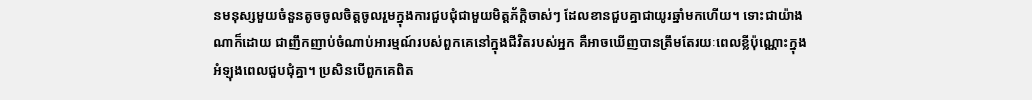នមនុស្សមួយចំនួនតូចចូលចិត្តចូលរួមក្នុងការជួបជុំជាមួយមិត្តភ័ក្តិចាស់ៗ ដែលខានជួបគ្នាជាយូរឆ្នាំមកហើយ។ ទោះជាយ៉ាងណាក៏ដោយ ជាញឹកញាប់ចំណាប់អារម្មណ៍របស់ពួកគេនៅក្នុងជីវិតរបស់អ្នក គឺអាចឃើញបានត្រឹមតែរយៈពេលខ្លីប៉ុណ្ណោះក្នុងអំឡុងពេលជួបជុំគ្នា។ ប្រសិនបើពួកគេពិត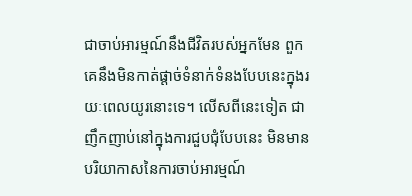ជាចាប់អារម្មណ៍នឹងជីវិតរបស់អ្នកមែន ពួកគេនឹងមិនកាត់ផ្តាច់ទំនាក់ទំនងបែបនេះក្នុងរយៈពេលយូរនោះទេ។ លើសពីនេះទៀត ជាញឹកញាប់នៅក្នុងការជួបជុំបែបនេះ មិនមានបរិយាកាសនៃការចាប់អារម្មណ៍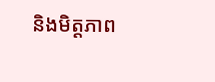និងមិត្តភាព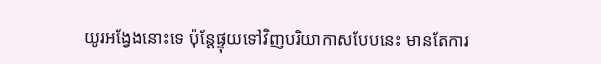យូរអង្វែងនោះទេ ប៉ុន្តែផ្ទុយទៅវិញបរិយាកាសបែបនេះ មានតែការ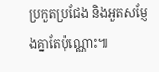ប្រកួតប្រជែង និងអួតសម្ញែងគ្នាតែប៉ុណ្ណោះ៕